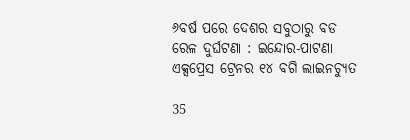୬ବର୍ଷ ପରେ ଦେଶର ସବୁଠାରୁ ବଡ ରେଳ ଦୁର୍ଘଟଣା : ଇନ୍ଦୋର-ପାଟଣା ଏକ୍ସପ୍ରେସ ଟ୍ରେନର ୧୪ ବଗି ଲାଇନଚ୍ୟୁତ

35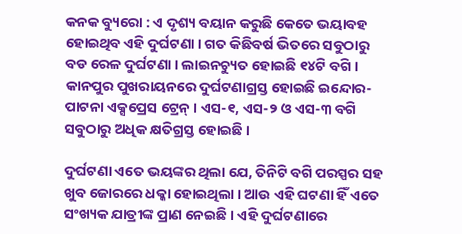କନକ ବ୍ୟୁରୋ : ଏ ଦୃଶ୍ୟ ବୟାନ କରୁଛି କେତେ ଭୟାବହ ହୋଇଥିବ ଏହି ଦୁର୍ଘଟଣା । ଗତ କିଛିବର୍ଷ ଭିତରେ ସବୁଠାରୁ ବଡ ରେଳ ଦୁର୍ଘଟଣା । ଲାଇନଚ୍ୟୁତ ହୋଇଛି ୧୪ଟି ବଗି । କାନପୁର ପୁଖରାୟନରେ ଦୁର୍ଘଟଣାଗ୍ରସ୍ତ ହୋଇଛି ଇନ୍ଦୋର-ପାଟନା ଏକ୍ସପ୍ରେସ ଟ୍ରେନ୍ । ଏସ-୧, ଏସ-୨ ଓ ଏସ-୩ ବଗି ସବୁଠାରୁ ଅଧିକ କ୍ଷତିଗ୍ରସ୍ତ ହୋଇଛି ।

ଦୁର୍ଘଟଣା ଏତେ ଭୟଙ୍କର ଥିଲା ଯେ, ତିନିଟି ବଗି ପରସ୍ପର ସହ ଖୁବ ଜୋରରେ ଧକ୍କା ହୋଇଥିଲା । ଆଉ ଏହି ଘଟଣା ହିଁ ଏତେ ସଂଖ୍ୟକ ଯାତ୍ରୀଙ୍କ ପ୍ରାଣ ନେଇଛି । ଏହି ଦୁର୍ଘଟଣାରେ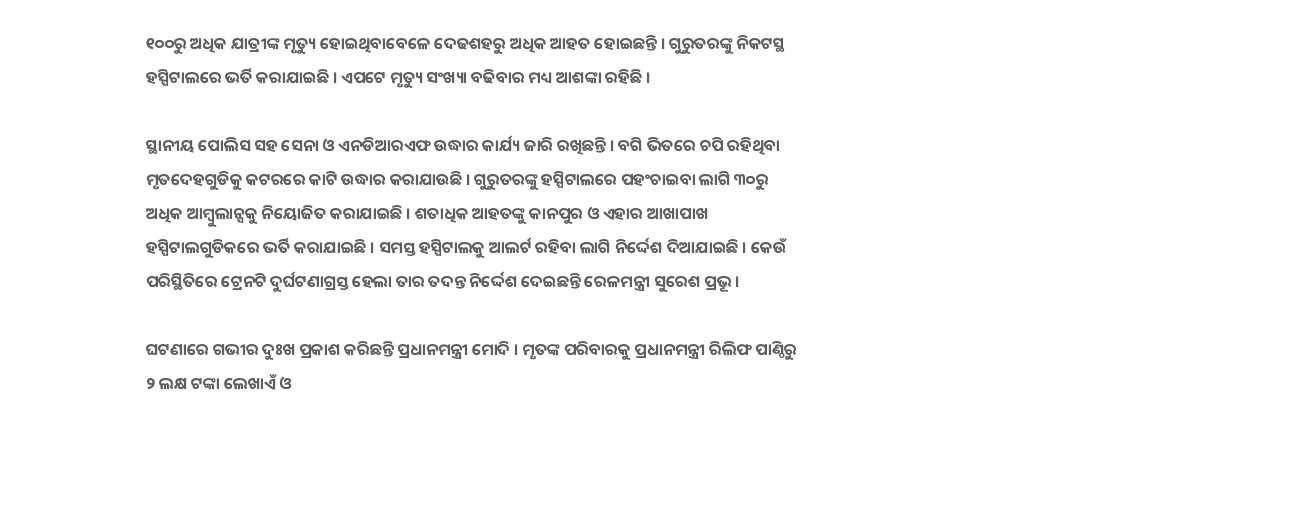୧୦୦ରୁ ଅଧିକ ଯାତ୍ରୀଙ୍କ ମୃତ୍ୟୁ ହୋଇଥିବାବେଳେ ଦେଢଶହରୁ ଅଧିକ ଆହତ ହୋଇଛନ୍ତି । ଗୁରୁତରଙ୍କୁ ନିକଟସ୍ଥ ହସ୍ପିଟାଲରେ ଭର୍ତି କରାଯାଇଛି । ଏପଟେ ମୃତ୍ୟୁ ସଂଖ୍ୟା ବଢିବାର ମଧ୍ୟ ଆଶଙ୍କା ରହିଛି ।

ସ୍ଥାନୀୟ ପୋଲିସ ସହ ସେନା ଓ ଏନଡିଆରଏଫ ଉଦ୍ଧାର କାର୍ଯ୍ୟ ଜାରି ରଖିଛନ୍ତି । ବଗି ଭିତରେ ଚପି ରହିଥିବା ମୃତଦେହଗୁଡିକୁ କଟରରେ କାଟି ଉଦ୍ଧାର କରାଯାଉଛି । ଗୁରୁତରଙ୍କୁ ହସ୍ପିଟାଲରେ ପହଂଚାଇବା ଲାଗି ୩୦ରୁ ଅଧିକ ଆମ୍ବୁଲାନ୍ସକୁ ନିୟୋଜିତ କରାଯାଇଛି । ଶତାଧିକ ଆହତଙ୍କୁ କାନପୁର ଓ ଏହାର ଆଖାପାଖ ହସ୍ପିଟାଲଗୁଡିକରେ ଭର୍ତି କରାଯାଇଛି । ସମସ୍ତ ହସ୍ପିଟାଲକୁ ଆଲର୍ଟ ରହିବା ଲାଗି ନିର୍ଦ୍ଦେଶ ଦିଆଯାଇଛି । କେଉଁ ପରିସ୍ଥିତିରେ ଟ୍ରେନଟି ଦୁର୍ଘଟଣାଗ୍ରସ୍ତ ହେଲା ତାର ତଦନ୍ତ ନିର୍ଦ୍ଦେଶ ଦେଇଛନ୍ତି ରେଳମନ୍ତ୍ରୀ ସୁରେଶ ପ୍ରଭୂ ।

ଘଟଣାରେ ଗଭୀର ଦୁଃଖ ପ୍ରକାଶ କରିଛନ୍ତି ପ୍ରଧାନମନ୍ତ୍ରୀ ମୋଦି । ମୃତଙ୍କ ପରିବାରକୁ ପ୍ରଧାନମନ୍ତ୍ରୀ ରିଲିଫ ପାଣ୍ଠିରୁ ୨ ଲକ୍ଷ ଟଙ୍କା ଲେଖାଏଁ ଓ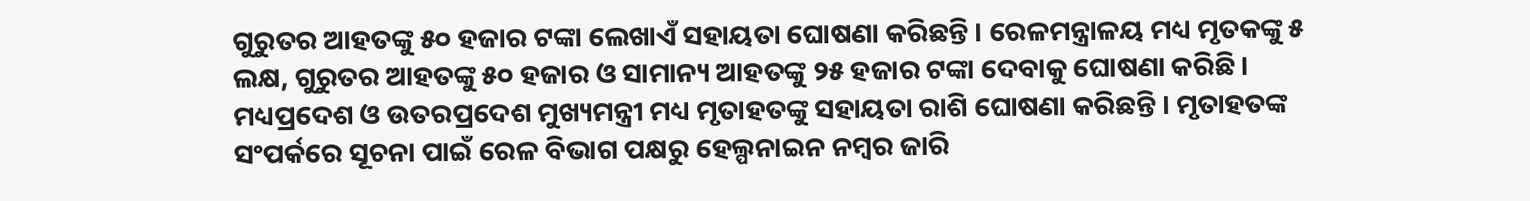ଗୁରୁତର ଆହତଙ୍କୁ ୫୦ ହଜାର ଟଙ୍କା ଲେଖାଏଁ ସହାୟତା ଘୋଷଣା କରିଛନ୍ତି । ରେଳମନ୍ତ୍ରାଳୟ ମଧ୍ୟ ମୃତକଙ୍କୁ ୫ ଲକ୍ଷ, ଗୁରୁତର ଆହତଙ୍କୁ ୫୦ ହଜାର ଓ ସାମାନ୍ୟ ଆହତଙ୍କୁ ୨୫ ହଜାର ଟଙ୍କା ଦେବାକୁ ଘୋଷଣା କରିଛି । ମଧ୍ୟପ୍ରଦେଶ ଓ ଉତରପ୍ରଦେଶ ମୁଖ୍ୟମନ୍ତ୍ରୀ ମଧ୍ୟ ମୃତାହତଙ୍କୁ ସହାୟତା ରାଶି ଘୋଷଣା କରିଛନ୍ତି । ମୃତାହତଙ୍କ ସଂପର୍କରେ ସୂଚନା ପାଇଁ ରେଳ ବିଭାଗ ପକ୍ଷରୁ ହେଲ୍ପନାଇନ ନମ୍ବର ଜାରି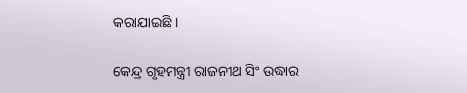କରାଯାଇଛି ।

କେନ୍ଦ୍ର ଗୃହମନ୍ତ୍ରୀ ରାଜନୀଥ ସିଂ ଉଦ୍ଧାର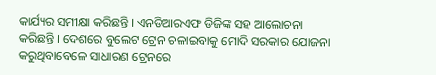କାର୍ଯ୍ୟର ସମୀକ୍ଷା କରିଛନ୍ତି । ଏନଡିଆରଏଫ ଡିଜିଙ୍କ ସହ ଆଲୋଚନା କରିଛନ୍ତି । ଦେଶରେ ବୁଲେଟ ଟ୍ରେନ ଚଳାଇବାକୁ ମୋଦି ସରକାର ଯୋଜନା କରୁଥିବାବେଳେ ସାଧାରଣ ଟ୍ରେନରେ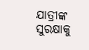ଯାତ୍ରୀଙ୍କ ସୁରକ୍ଷାକୁ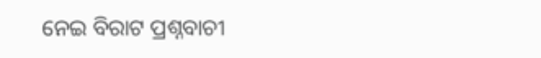ନେଇ ବିରାଟ ପ୍ରଶ୍ନବାଚୀ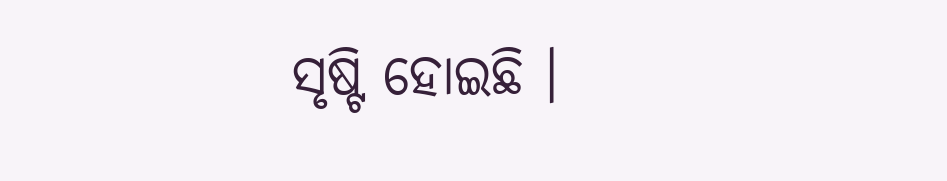ସୃଷ୍ଟି ହୋଇଛି ।